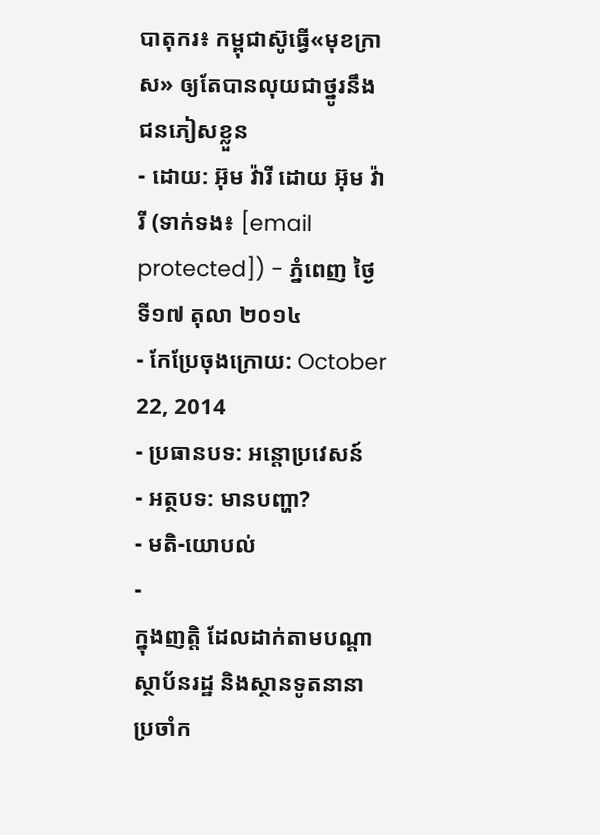បាតុករ៖ កម្ពុជាស៊ូធ្វើ«មុខក្រាស» ឲ្យតែបានលុយជាថ្នូរនឹងជនភៀសខ្លួន
- ដោយ: អ៊ុម វ៉ារី ដោយ អ៊ុម វ៉ារី (ទាក់ទង៖ [email protected]) - ភ្នំពេញ ថ្ងៃទី១៧ តុលា ២០១៤
- កែប្រែចុងក្រោយ: October 22, 2014
- ប្រធានបទ: អន្តោប្រវេសន៍
- អត្ថបទ: មានបញ្ហា?
- មតិ-យោបល់
-
ក្នុងញត្តិ ដែលដាក់តាមបណ្តាស្ថាប័នរដ្ឋ និងស្ថានទូតនានាប្រចាំក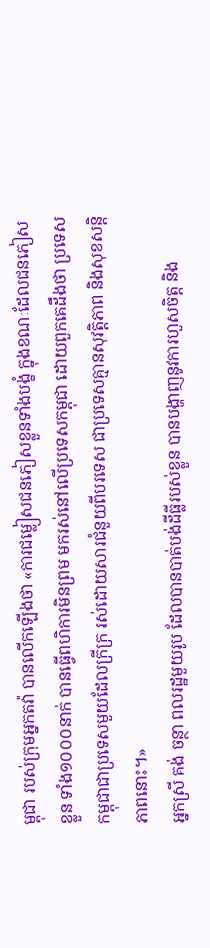ម្ពុជា របស់ក្រុមអ្នកតវ៉ា បានលើកឡើងថា «ការជម្លៀសជនភៀសខ្លួនទាំងបង្ខំ ក្នុងខណៈដែលជនភៀសខ្លួន ទាំង១០០០នាក់ បានធ្វើពហិការមិនព្រម មករស់នៅលើប្រទេសកម្ពុជា ដោយពួកគេដឹងថា ប្រទេសកម្ពុជាជាប្រទេសមួយដែលក្រីក្រ រស់ដោយសារជំនួយពីបរទេស ជាប្រទេសគ្មានសុវត្តិភាព និងសុខសន្តិភាពនោះ។»
អ្នកស្រី គង់ ចន្ថា ពលរដ្ឋមួយរូប ដែលបានបាត់បង់ដីធ្លីរបស់ខ្លួន បានបង្ហាញនូវការហួសចិត្ត និង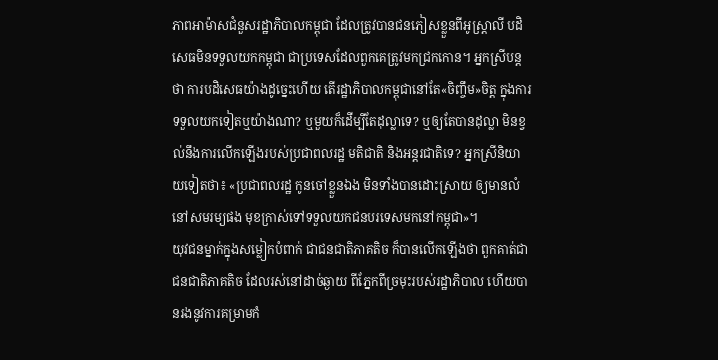ភាពអាម៉ាសជំនួសរដ្ឋាភិបាលកម្ពុជា ដែលត្រូវបានជនភៀសខ្លួនពីអូស្រ្តាលី បដិសេធមិនទទួលយកកម្ពុជា ជាប្រទេសដែលពួកគេត្រូវមកជ្រកកោន។ អ្នកស្រីបន្តថា ការបដិសេធយ៉ាងដូច្នេះហើយ តើរដ្ឋាភិបាលកម្ពុជានៅតែ«ចិញ្ចឹម»ចិត្ត ក្នុងការទទួលយកទៀតឬយ៉ាងណា? ឬមួយក៏ដើម្បីតែដុល្លាទេ? ឬឲ្យតែបានដុល្លា មិនខ្វល់នឹងការលើកឡើងរបស់ប្រជាពលរដ្ឋ មតិជាតិ និងអន្តរជាតិទេ? អ្នកស្រីនិយាយទៀតថា៖ «ប្រជាពលរដ្ឋ កូនចៅខ្លួនឯង មិនទាំងបានដោះស្រាយ ឲ្យមានលំនៅសមរម្យផង មុខក្រាស់ទៅទទួលយកជនបរទេសមកនៅកម្ពុជា»។
យុវជនម្នាក់ក្នុងសម្លៀកបំពាក់ ជាជនជាតិភាគតិច ក៏បានលើកឡើងថា ពួកគាត់ជាជនជាតិភាគតិច ដែលរស់នៅដាច់ឆ្ងាយ ពីភ្នែកពីច្រមុះរបស់រដ្ឋាភិបាល ហើយបានរងនូវការគម្រាមកំ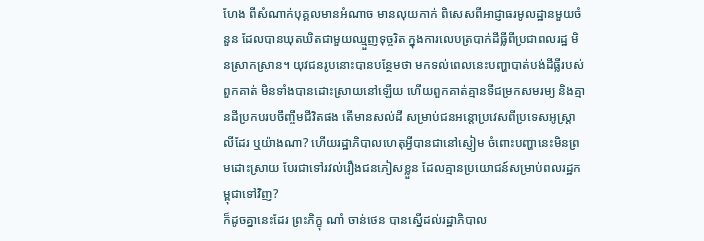ហែង ពីសំណាក់បុគ្គលមានអំណាច មានលុយកាក់ ពិសេសពីអាជ្ញាធរមូលដ្ឋានមួយចំនួន ដែលបានឃុតឃិតជាមួយឈ្មួញទុច្ចរិត ក្នុងការលេបត្របាក់ដីធ្លីពីប្រជាពលរដ្ឋ មិនស្រាកស្រាន។ យុវជនរូបនោះបានបន្ថែមថា មកទល់ពេលនេះបញ្ហាបាត់បង់ដីធ្លីរបស់ពួកគាត់ មិនទាំងបានដោះស្រាយនៅឡើយ ហើយពួកគាត់គ្មានទីជម្រកសមរម្យ និងគ្មានដីប្រកបរបចឹញ្ចឹមជីវិតផង តើមានសល់ដី សម្រាប់ជនអន្តោប្រវេសពីប្រទេសអូស្ត្រាលីដែរ ឬយ៉ាងណា? ហើយរដ្ឋាភិបាលហេតុអ្វីបានជានៅស្ញៀម ចំពោះបញ្ហានេះមិនព្រមដោះស្រាយ បែរជាទៅរវល់រឿងជនភៀសខ្លួន ដែលគ្មានប្រយោជន៍សម្រាប់ពលរដ្ឋកម្ពុជាទៅវិញ?
ក៏ដូចគ្នានេះដែរ ព្រះភិក្ខុ ណាំ ចាន់ថេន បានស្នើដល់រដ្ឋាភិបាល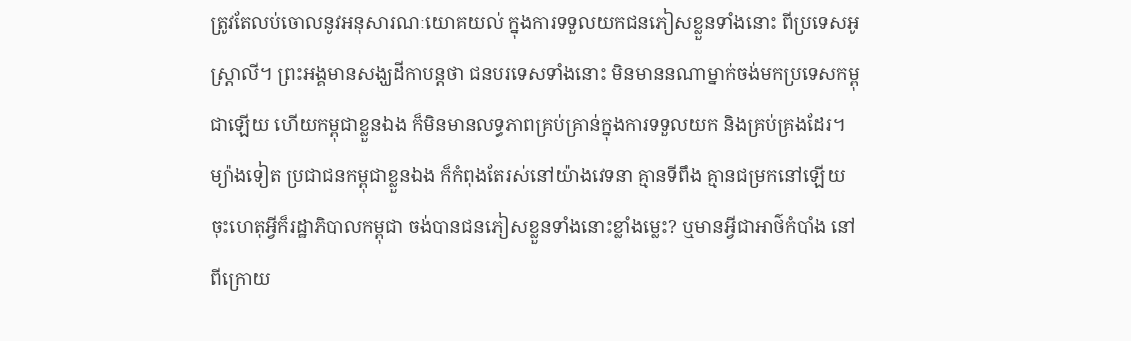ត្រូវតែលប់ចោលនូវអនុសារណៈយោគយល់ ក្នុងការទទួលយកជនភៀសខ្លួនទាំងនោះ ពីប្រទេសអូស្ត្រាលី។ ព្រះអង្គមានសង្ឃដីកាបន្តថា ជនបរទេសទាំងនោះ មិនមាននណាម្នាក់ចង់មកប្រទេសកម្ពុជាឡើយ ហើយកម្ពុជាខ្លួនឯង ក៏មិនមានលទ្ធភាពគ្រប់គ្រាន់ក្នុងការទទួលយក និងគ្រប់គ្រងដែរ។ ម្យ៉ាងទៀត ប្រជាជនកម្ពុជាខ្លួនឯង ក៏កំពុងតែរស់នៅយ៉ាងវេទនា គ្មានទីពឹង គ្មានជម្រកនៅឡើយ ចុះហេតុអ្វីក៏រដ្ឋាភិបាលកម្ពុជា ចង់បានជនភៀសខ្លួនទាំងនោះខ្លាំងម្លេះ? ឬមានអ្វីជាអាថ៌កំបាំង នៅពីក្រោយ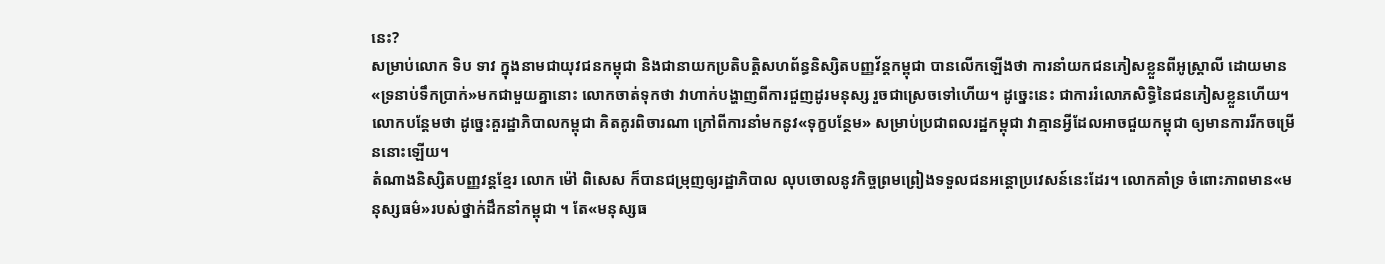នេះ?
សម្រាប់លោក ទិប ទាវ ក្នុងនាមជាយុវជនកម្ពុជា និងជានាយកប្រតិបត្តិសហព័ន្ធនិស្សិតបញ្ញវ័ន្តកម្ពុជា បានលើកឡើងថា ការនាំយកជនភៀសខ្លួនពីអូស្ត្រាលី ដោយមាន«ទ្រនាប់ទឹកប្រាក់»មកជាមួយគ្នានោះ លោកចាត់ទុកថា វាហាក់បង្ហាញពីការជួញដូរមនុស្ស រួចជាស្រេចទៅហើយ។ ដូច្នេះនេះ ជាការរំលោភសិទ្ធិនៃជនភៀសខ្លួនហើយ។ លោកបន្តែមថា ដូច្នេះគួរដ្ឋាភិបាលកម្ពុជា គិតគូរពិចារណា ក្រៅពីការនាំមកនូវ«ទុក្ខបន្ថែម» សម្រាប់ប្រជាពលរដ្ឋកម្ពុជា វាគ្មានអ្វីដែលអាចជួយកម្ពុជា ឲ្យមានការរីកចម្រើននោះឡើយ។
តំណាងនិស្សិតបញ្ញវន្តខ្មែរ លោក ម៉ៅ ពិសេស ក៏បានជម្រុញឲ្យរដ្ឋាភិបាល លុបចោលនូវកិច្ចព្រមព្រៀងទទួលជនអន្តោប្រវេសន៍នេះដែរ។ លោកគាំទ្រ ចំពោះភាពមាន«មនុស្សធម៌»របស់ថ្នាក់ដឹកនាំកម្ពុជា ។ តែ«មនុស្សធ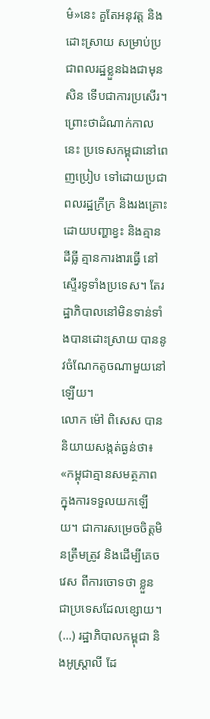ម៌»នេះ គួតែអនុវត្ត និងដោះស្រាយ សម្រាប់ប្រជាពលរដ្ឋខ្លួនឯងជាមុនសិន ទើបជាការប្រសើរ។ ព្រោះថាដំណាក់កាលនេះ ប្រទេសកម្ពុជានៅពេញប្រៀប ទៅដោយប្រជាពលរដ្ឋក្រីក្រ និងរងគ្រោះដោយបញ្ហាខ្វះ និងគ្មានដីធ្លី គ្មានការងារធ្វើ នៅស្ទើរទូទាំងប្រទេស។ តែរដ្ឋាភិបាលនៅមិនទាន់ទាំងបានដោះស្រាយ បាននូវចំណែកតូចណាមួយនៅឡើយ។
លោក ម៉ៅ ពិសេស បាននិយាយសង្កត់ធ្ងន់ថា៖ «កម្ពុជាគ្មានសមត្ថភាព ក្នុងការទទួលយកឡើយ។ ជាការសម្រេចចិត្តមិនត្រឹមត្រូវ និងដើម្បីគេចវេស ពីការចោទថា ខ្លួនជាប្រទេសដែលខ្សោយ។ (...) រដ្ឋាភិបាលកម្ពុជា និងអូស្ត្រាលី ដែ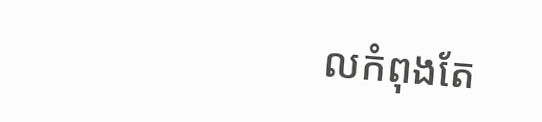លកំពុងតែ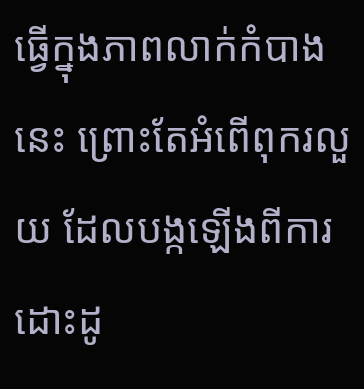ធ្វើក្នុងភាពលាក់កំបាងនេះ ព្រោះតែអំពើពុករលួយ ដែលបង្កឡើងពីការដោះដូ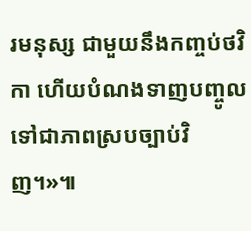រមនុស្ស ជាមួយនឹងកញ្ចប់ថវិកា ហើយបំណងទាញបញ្ចូល ទៅជាភាពស្របច្បាប់វិញ។»៕